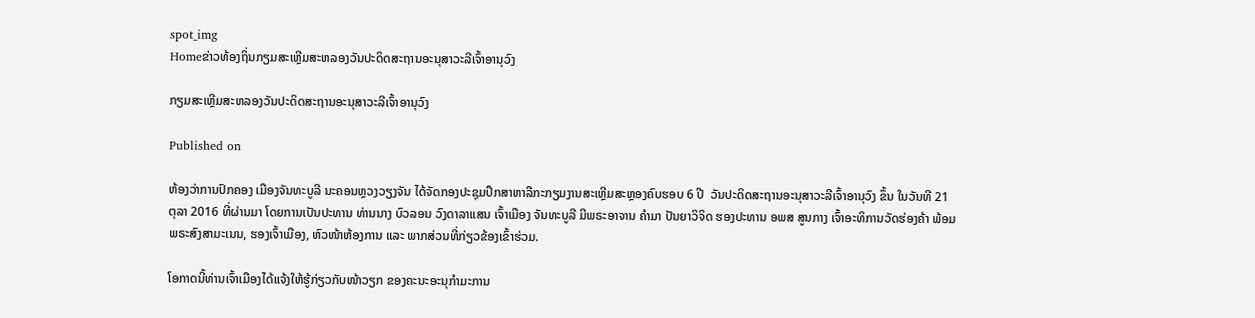spot_img
Homeຂ່າວທ້ອງຖິ່ນກຽມສະເຫຼີມສະຫລອງວັນປະດິດສະຖານອະນຸສາວະລີເຈົ້າອານຸວົງ

ກຽມສະເຫຼີມສະຫລອງວັນປະດິດສະຖານອະນຸສາວະລີເຈົ້າອານຸວົງ

Published on

ຫ້ອງວ່າການປົກຄອງ ເມືອງຈັນທະບູລີ ນະຄອນຫຼວງວຽງຈັນ ໄດ້ຈັດກອງປະຊຸມປຶກສາຫາລືກະກຽມງານສະເຫຼີມສະຫຼອງຄົບຮອບ 6 ປີ  ວັນປະດິດສະຖານອະນຸສາວະລີເຈົ້າອານຸວົງ ຂຶ້ນ ໃນວັນທີ 21 ຕຸລາ 2016 ທີ່ຜ່ານມາ ໂດຍການເປັນປະທານ ທ່ານນາງ ບົວລອນ ວົງດາລາແສນ ເຈົ້າເມືອງ ຈັນທະບູລີ ມີພຣະອາຈານ ຄຳມາ ປັນຍາວິຈິດ ຮອງປະທານ ອພສ ສູນກາງ ເຈົ້າອະທິການວັດຮ່ອງຄ້າ ພ້ອມພຣະສົງສາມະເນນ, ຮອງເຈົ້າເມືອງ, ຫົວໜ້າຫ້ອງການ ແລະ ພາກສ່ວນທີ່ກ່ຽວຂ້ອງເຂົ້າຮ່ວມ.

ໂອກາດນີ້ທ່ານເຈົ້າເມືອງໄດ້ແຈ້ງໃຫ້ຮູ້ກ່ຽວກັບໜ້າວຽກ ຂອງຄະນະອະນຸກຳມະການ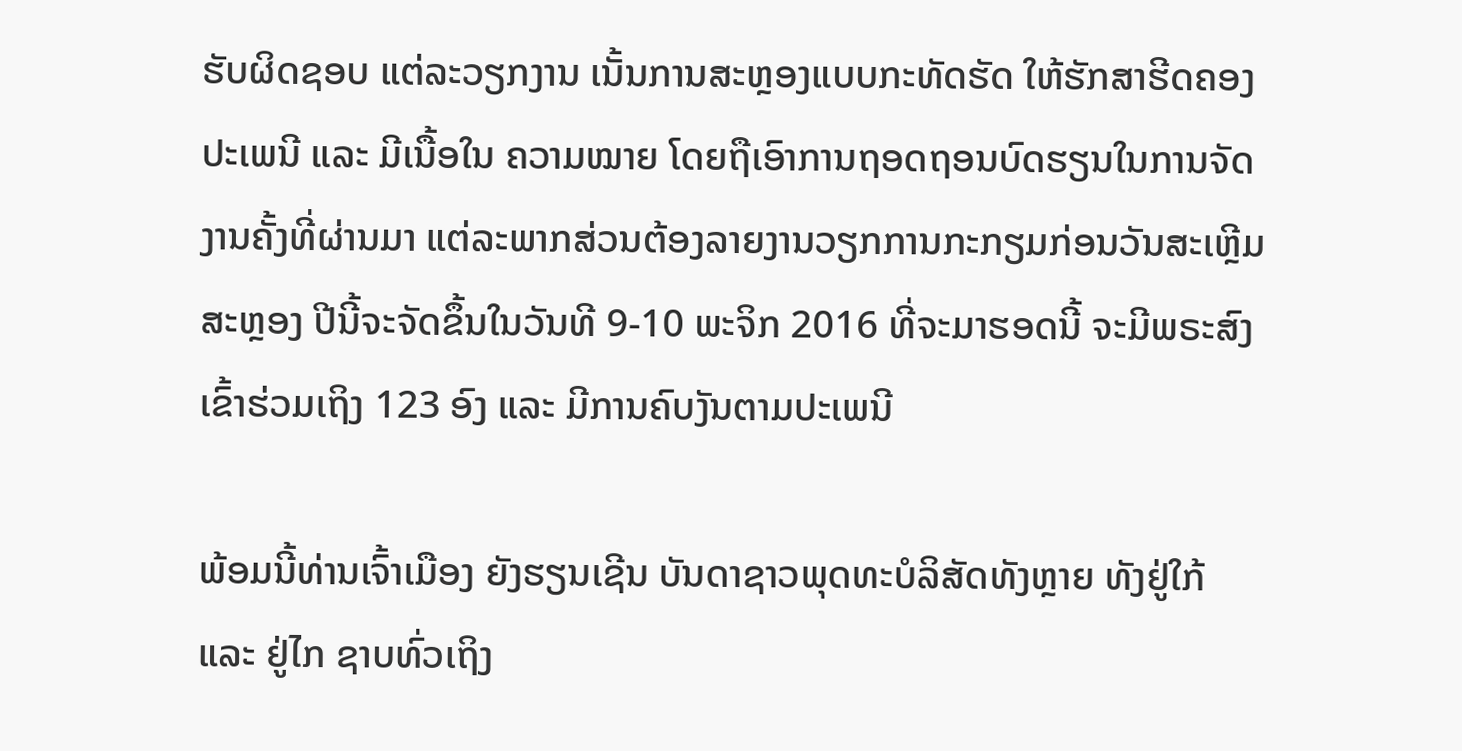ຮັບຜິດຊອບ ແຕ່ລະວຽກງານ ເນັ້ນການສະຫຼອງແບບກະທັດຮັດ ໃຫ້ຮັກສາຮີດຄອງປະເພນີ ແລະ ມີເນື້ອໃນ ຄວາມໝາຍ ໂດຍຖືເອົາການຖອດຖອນບົດຮຽນໃນການຈັດງານຄັ້ງທີ່ຜ່ານມາ ແຕ່ລະພາກສ່ວນຕ້ອງລາຍງານວຽກການກະກຽມກ່ອນວັນສະເຫຼີມສະຫຼອງ ປີນີ້ຈະຈັດຂຶ້ນໃນວັນທີ 9-10 ພະຈິກ 2016 ທີ່ຈະມາຮອດນີ້ ຈະມີພຣະສົງເຂົ້າຮ່ວມເຖິງ 123 ອົງ ແລະ ມີການຄົບງັນຕາມປະເພນີ

ພ້ອມນີ້ທ່ານເຈົ້າເມືອງ ຍັງຮຽນເຊີນ ບັນດາຊາວພຸດທະບໍລິສັດທັງຫຼາຍ ທັງຢູ່ໃກ້ ແລະ ຢູ່ໄກ ຊາບທົ່ວເຖິງ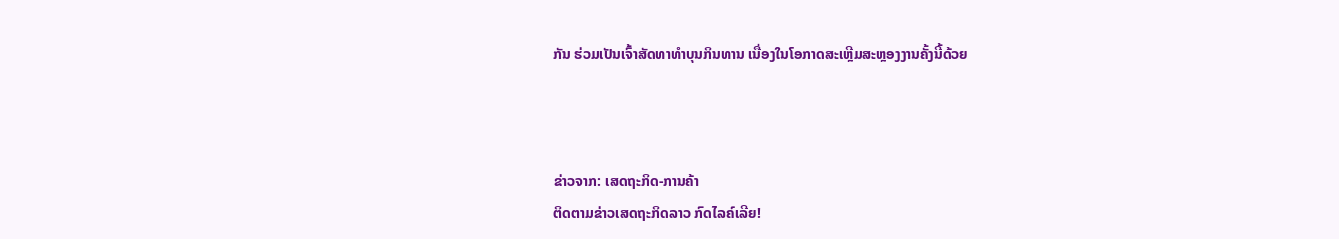ກັນ ຮ່ວມເປັນເຈົ້າສັດທາທຳບຸນກິນທານ ເນື່ອງໃນໂອກາດສະເຫຼີມສະຫຼອງງານຄັ້ງນີ້ດ້ວຍ



ຂ່າວຈາກ: ເສດຖະກິດ-ການຄ້າ
ຕິດຕາມຂ່າວເສດຖະກິດລາວ ກົດໄລຄ໌ເລີຍ!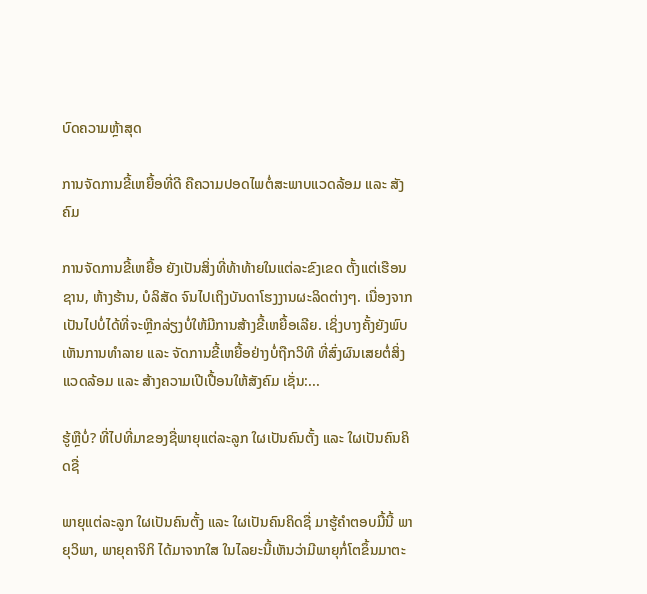ບົດຄວາມຫຼ້າສຸດ

ການຈັດການຂີ້ເຫຍື້ອທີ່ດີ ຄືຄວາມປອດໄພຕໍ່ສະພາບແວດລ້ອມ ແລະ ສັງຄົມ

ການຈັດການຂີ້ເຫຍື້ອ ຍັງເປັນສິ່ງທີ່ທ້າທ້າຍໃນແຕ່ລະຂົງເຂດ ຕັ້ງແຕ່ເຮືອນຊານ, ຫ້າງຮ້ານ, ບໍລິສັດ ຈົນໄປເຖິງບັນດາໂຮງງານຜະລິດຕ່າງໆ. ເນື່ອງຈາກເປັນໄປບໍ່ໄດ້ທີ່ຈະຫຼີກລ່ຽງບໍ່ໃຫ້ມີການສ້າງຂີ້ເຫຍື້ອເລີຍ. ເຊິ່ງບາງຄັ້ງຍັງພົບເຫັນການທຳລາຍ ແລະ ຈັດການຂີ້ເຫຍື້ອຢ່າງບໍ່ຖືກວິທີ ທີ່ສົ່ງຜົນເສຍຕໍ່ສິ່ງແວດລ້ອມ ແລະ ສ້າງຄວາມເປີເປື້ອນໃຫ້ສັງຄົມ ເຊັ່ນ:...

ຮູ້ຫຼືບໍ່? ທີ່ໄປທີ່ມາຂອງຊື່ພາຍຸແຕ່ລະລູກ ໃຜເປັນຄົນຕັ້ງ ແລະ ໃຜເປັນຄົນຄິດຊື່

ພາຍຸແຕ່ລະລູກ ໃຜເປັນຄົນຕັ້ງ ແລະ ໃຜເປັນຄົນຄິດຊື່ ມາຮູ້ຄຳຕອບມື້ນີ້ ພາຍຸວິພາ, ພາຍຸຄາຈິກິ ໄດ້ມາຈາກໃສ ໃນໄລຍະນີ້ເຫັນວ່າມີພາຍຸກໍ່ໂຕຂຶ້ນມາຕະ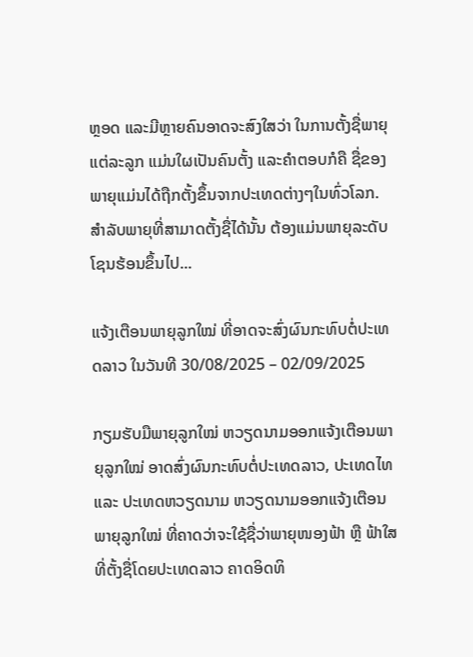ຫຼອດ ແລະມີຫຼາຍຄົນອາດຈະສົງໃສວ່າ ໃນການຕັ້ງຊື່ພາຍຸແຕ່ລະລູກ ແມ່ນໃຜເປັນຄົນຕັ້ງ ແລະຄໍາຕອບກໍຄື ຊື່ຂອງພາຍຸແມ່ນໄດ້ຖືກຕັ້ງຂຶ້ນຈາກປະເທດຕ່າງໆໃນທົ່ວໂລກ. ສຳລັບພາຍຸທີ່ສາມາດຕັ້ງຊື່ໄດ້ນັ້ນ ຕ້ອງແມ່ນພາຍຸລະດັບໂຊນຮ້ອນຂຶ້ນໄປ...

ແຈ້ງເຕືອນພາຍຸລູກໃໝ່ ທີ່ອາດຈະສົ່ງຜົນກະທົບຕໍ່ປະເທດລາວ ໃນວັນທີ 30/08/2025 – 02/09/2025

ກຽມຮັບມືພາຍຸລູກໃໝ່ ຫວຽດນາມອອກແຈ້ງເຕືອນພາຍຸລູກໃໝ່ ອາດສົ່ງຜົນກະທົບຕໍ່ປະເທດລາວ, ປະເທດໄທ ແລະ ປະເທດຫວຽດນາມ ຫວຽດນາມອອກແຈ້ງເຕືອນພາຍຸລູກໃໝ່ ທີ່ຄາດວ່າຈະໃຊ້ຊື່ວ່າພາຍຸໜອງຟ້າ ຫຼື ຟ້າໃສ ທີ່ຕັ້ງຊື່ໂດຍປະເທດລາວ ຄາດອິດທິ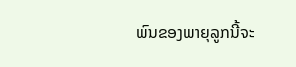ພົນຂອງພາຍຸລູກນີ້ຈະ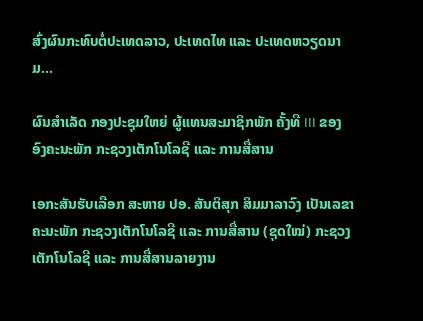ສົ່ງຜົນກະທົບຕໍ່ປະເທດລາວ, ປະເທດໄທ ແລະ ປະເທດຫວຽດນາມ...

ຜົນສໍາເລັດ ກອງປະຊຸມໃຫຍ່ ຜູ້ແທນສະມາຊິກພັກ ຄັ້ງທີ III ຂອງ ອົງຄະນະພັກ ກະຊວງເຕັກໂນໂລຊີ ແລະ ການສື່ສານ

ເອກະສັນຮັບເລືອກ ສະຫາຍ ປອ. ສັນຕິສຸກ ສິມມາລາວົງ ເປັນເລຂາຄະນະພັກ ກະຊວງເຕັກໂນໂລຊີ ແລະ ການສື່ສານ (ຊຸດໃໝ່) ກະຊວງເຕັກໂນໂລຊີ ແລະ ການສື່ສານລາຍງານ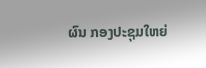ຜົນ ກອງປະຊຸມໃຫຍ່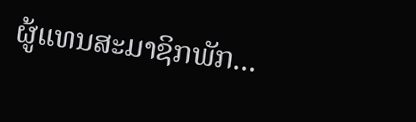ຜູ້ແທນສະມາຊິກພັກ...